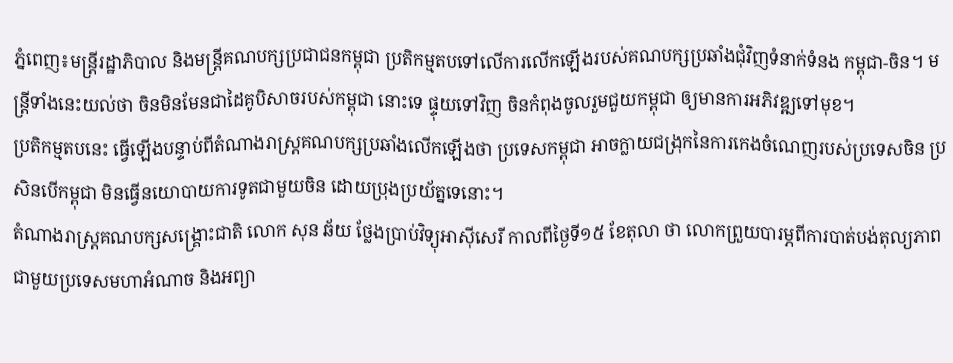ភ្នំពេញ៖មន្ត្រីរដ្ឋាភិបាល និងមន្ត្រីគណបក្សប្រជាជនកម្ពុជា ប្រតិកម្មតបទៅលើការលើកឡើងរបស់គណបក្សប្រឆាំងជុំវិញទំនាក់ទំនង កម្ពុជា-ចិន។ មន្ត្រីទាំងនេះយល់ថា ចិនមិនមែនជាដៃគូបិសាចរបស់កម្ពុជា នោះទេ ផ្ទុយទៅវិញ ចិនកំពុងចូលរួមជួយកម្ពុជា ឲ្យមានការអភិវឌ្ឍទៅមុខ។
ប្រតិកម្មតបនេះ ធ្វើឡើងបន្ទាប់ពីតំណាងរាស្ត្រគណបក្សប្រឆាំងលើកឡើងថា ប្រទេសកម្ពុជា អាចក្លាយជង្រុកនៃការកេងចំណេញរបស់ប្រទេសចិន ប្រសិនបើកម្ពុជា មិនធ្វើនយោបាយការទូតជាមួយចិន ដោយប្រុងប្រយ័ត្នទេនោះ។
តំណាងរាស្ត្រគណបក្សសង្គ្រោះជាតិ លោក សុន ឆ័យ ថ្លែងប្រាប់វិទ្យុអាស៊ីសេរី កាលពីថ្ងៃទី១៥ ខែតុលា ថា លោកព្រួយបារម្ភពីការបាត់បង់តុល្យភាពជាមួយប្រទេសមហាអំណាច និងអព្យា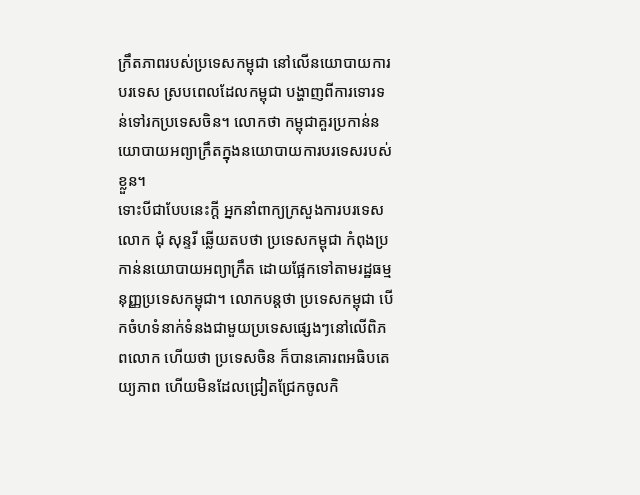ក្រឹតភាពរបស់ប្រទេសកម្ពុជា នៅលើនយោបាយការបរទេស ស្របពេលដែលកម្ពុជា បង្ហាញពីការទោរទន់ទៅរកប្រទេសចិន។ លោកថា កម្ពុជាគួរប្រកាន់នយោបាយអព្យាក្រឹតក្នុងនយោបាយការបរទេសរបស់ខ្លួន។
ទោះបីជាបែបនេះក្ដី អ្នកនាំពាក្យក្រសួងការបរទេស លោក ជុំ សុន្ទរី ឆ្លើយតបថា ប្រទេសកម្ពុជា កំពុងប្រកាន់នយោបាយអព្យាក្រឹត ដោយផ្អែកទៅតាមរដ្ឋធម្មនុញ្ញប្រទេសកម្ពុជា។ លោកបន្តថា ប្រទេសកម្ពុជា បើកចំហទំនាក់ទំនងជាមួយប្រទេសផ្សេងៗនៅលើពិភពលោក ហើយថា ប្រទេសចិន ក៏បានគោរពអធិបតេយ្យភាព ហើយមិនដែលជ្រៀតជ្រែកចូលកិ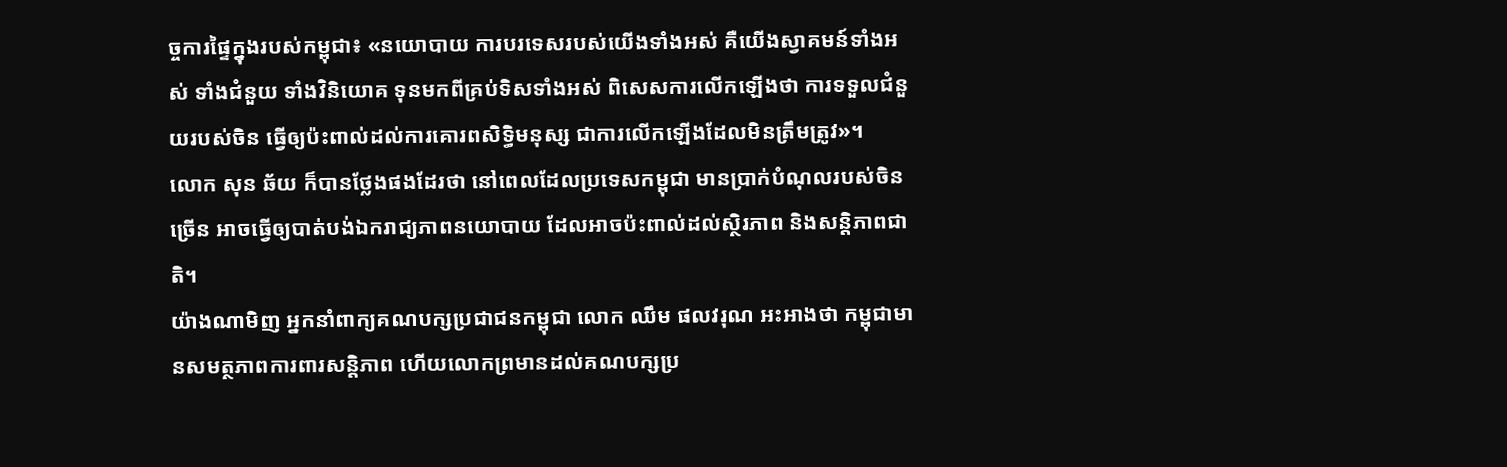ច្ចការផ្ទៃក្នុងរបស់កម្ពុជា៖ «នយោបាយ ការបរទេសរបស់យើងទាំងអស់ គឺយើងស្វាគមន៍ទាំងអស់ ទាំងជំនួយ ទាំងវិនិយោគ ទុនមកពីគ្រប់ទិសទាំងអស់ ពិសេសការលើកឡើងថា ការទទួលជំនួយរបស់ចិន ធ្វើឲ្យប៉ះពាល់ដល់ការគោរពសិទ្ធិមនុស្ស ជាការលើកឡើងដែលមិនត្រឹមត្រូវ»។
លោក សុន ឆ័យ ក៏បានថ្លែងផងដែរថា នៅពេលដែលប្រទេសកម្ពុជា មានប្រាក់បំណុលរបស់ចិន ច្រើន អាចធ្វើឲ្យបាត់បង់ឯករាជ្យភាពនយោបាយ ដែលអាចប៉ះពាល់ដល់ស្ថិរភាព និងសន្តិភាពជាតិ។
យ៉ាងណាមិញ អ្នកនាំពាក្យគណបក្សប្រជាជនកម្ពុជា លោក ឈឹម ផលវរុណ អះអាងថា កម្ពុជាមានសមត្ថភាពការពារសន្តិភាព ហើយលោកព្រមានដល់គណបក្សប្រ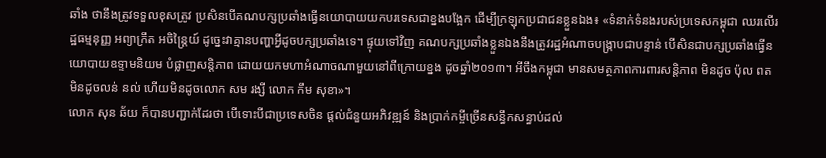ឆាំង ថានឹងត្រូវទទួលខុសត្រូវ ប្រសិនបើគណបក្សប្រឆាំងធ្វើនយោបាយយកបរទេសជាខ្នងបង្អែក ដើម្បីក្រឡុកប្រជាជនខ្លួនឯង៖ «ទំនាក់ទំនងរបស់ប្រទេសកម្ពុជា ឈរលើរដ្ឋធម្មនុញ្ញ អព្យាក្រឹត អចិន្ត្រៃយ៍ ដូច្នេះវាគ្មានបញ្ហាអ្វីដូចបក្សប្រឆាំងទេ។ ផ្ទុយទៅវិញ គណបក្សប្រឆាំងខ្លួនឯងនឹងត្រូវរដ្ឋអំណាចបង្ក្រាបជាបន្ទាន់ បើសិនជាបក្សប្រឆាំងធ្វើនយោបាយឧទ្ទាមនិយម បំផ្លាញសន្តិភាព ដោយយកមហាអំណាចណាមួយនៅពីក្រោយខ្នង ដូចឆ្នាំ២០១៣។ អីចឹងកម្ពុជា មានសមត្ថភាពការពារសន្តិភាព មិនដូច ប៉ុល ពត មិនដូចលន់ នល់ ហើយមិនដូចលោក សម រង្សី លោក កឹម សុខា»។
លោក សុន ឆ័យ ក៏បានបញ្ជាក់ដែរថា បើទោះបីជាប្រទេសចិន ផ្ដល់ជំនួយអភិវឌ្ឍន៍ និងប្រាក់កម្ចីច្រើនសន្ធឹកសន្ធាប់ដល់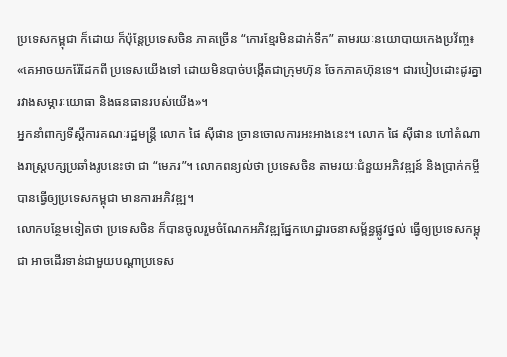ប្រទេសកម្ពុជា ក៏ដោយ ក៏ប៉ុន្តែប្រទេសចិន ភាគច្រើន “កោរខ្មែរមិនដាក់ទឹក” តាមរយៈនយោបាយកេងប្រវ័ញ្ច៖ «គេអាចយករ៉ែដែកពី ប្រទេសយើងទៅ ដោយមិនបាច់បង្កើតជាក្រុមហ៊ុន ចែកភាគហ៊ុនទេ។ ជារបៀបដោះដូរគ្នារវាងសម្ភារៈយោធា និងធនធានរបស់យើង»។
អ្នកនាំពាក្យទីស្ដីការគណៈរដ្ឋមន្ត្រី លោក ផៃ ស៊ីផាន ច្រានចោលការអះអាងនេះ។ លោក ផៃ ស៊ីផាន ហៅតំណាងរាស្ត្របក្សប្រឆាំងរូបនេះថា ជា “មេភរ”។ លោកពន្យល់ថា ប្រទេសចិន តាមរយៈជំនួយអភិវឌ្ឍន៍ និងប្រាក់កម្ចី បានធ្វើឲ្យប្រទេសកម្ពុជា មានការអភិវឌ្ឍ។
លោកបន្ថែមទៀតថា ប្រទេសចិន ក៏បានចូលរួមចំណែកអភិវឌ្ឍផ្នែកហេដ្ឋារចនាសម្ព័ន្ធផ្លូវថ្នល់ ធ្វើឲ្យប្រទេសកម្ពុជា អាចដើរទាន់ជាមួយបណ្ដាប្រទេស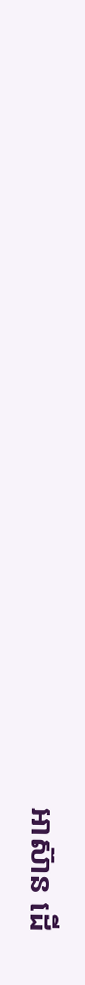អាស៊ាន ដើ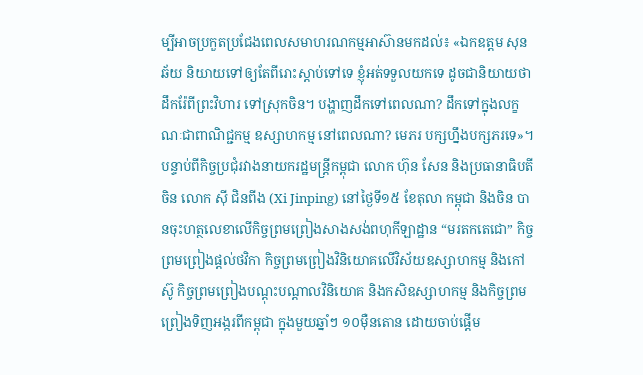ម្បីអាចប្រកួតប្រជែងពេលសមាហរណកម្មអាស៊ានមកដល់៖ «ឯកឧត្ដម សុន ឆ័យ និយាយទៅឲ្យតែពីរោះស្ដាប់ទៅទេ ខ្ញុំអត់ទទួលយកទេ ដូចជានិយាយថា ដឹករ៉ែពីព្រះវិហារ ទៅស្រុកចិន។ បង្ហាញដឹកទៅពេលណា? ដឹកទៅក្នុងលក្ខណៈជាពាណិជ្ជកម្ម ឧស្សាហកម្ម នៅពេលណា? មេភរ បក្សហ្នឹងបក្សភរទេ»។
បន្ទាប់ពីកិច្ចប្រជុំរវាងនាយករដ្ឋមន្ត្រីកម្ពុជា លោក ហ៊ុន សែន និងប្រធានាធិបតីចិន លោក ស៊ី ជិនពីង (Xi Jinping) នៅថ្ងៃទី១៥ ខែតុលា កម្ពុជា និងចិន បានចុះហត្ថលេខាលើកិច្ចព្រមព្រៀងសាងសង់ពហុកីឡាដ្ឋាន “មរតកតេជោ” កិច្ចព្រមព្រៀងផ្ដល់ថវិកា កិច្ចព្រមព្រៀងវិនិយោគលើវិស័យឧស្សាហកម្ម និងកៅស៊ូ កិច្ចព្រមព្រៀងបណ្ដុះបណ្ដាលវិនិយោគ និងកសិឧស្សាហកម្ម និងកិច្ចព្រមព្រៀងទិញអង្ករពីកម្ពុជា ក្នុងមួយឆ្នាំៗ ១០ម៉ឺនតោន ដោយចាប់ផ្ដើម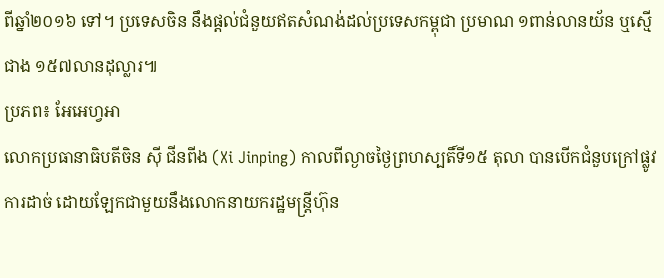ពីឆ្នាំ២០១៦ ទៅ។ ប្រទេសចិន នឹងផ្ដល់ជំនួយឥតសំណង់ដល់ប្រទេសកម្ពុជា ប្រមាណ ១ពាន់លានយ័ន ឬស្មើជាង ១៥៧លានដុល្លារ៕
ប្រភព៖ អែអេហ្វអា
លោកប្រធានាធិបតីចិន ស៊ី ជីនពីង (Xi Jinping) កាលពីល្ងាចថ្ងៃព្រហស្បតិ៍ទី១៥ តុលា បានបើកជំនួបក្រៅផ្លូវការដាច់ ដោយឡែកជាមួយនឹងលោកនាយករដ្ឋមន្ត្រីហ៊ុន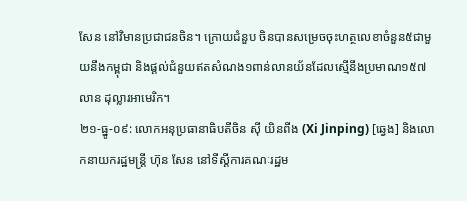សែន នៅវិមានប្រជាជនចិន។ ក្រោយជំនួប ចិនបានសម្រេចចុះហត្ថលេខាចំនួន៥ជាមួយនឹងកម្ពុជា និងផ្តល់ជំនួយឥតសំណង១ពាន់លានយ័នដែលស្មើនឹងប្រមាណ១៥៧លាន ដុល្លារអាមេរិក។
២១-ធ្នូ-០៩: លោកអនុប្រធានាធិបតីចិន ស៊ី យិនពីង (Xi Jinping) [ឆ្វេង] និងលោកនាយករដ្ឋមន្ត្រី ហ៊ុន សែន នៅទីស្ដីការគណៈរដ្ឋម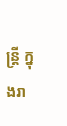ន្ត្រី ក្នុងរា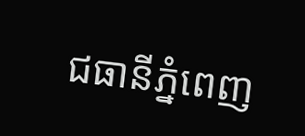ជធានីភ្នំពេញ